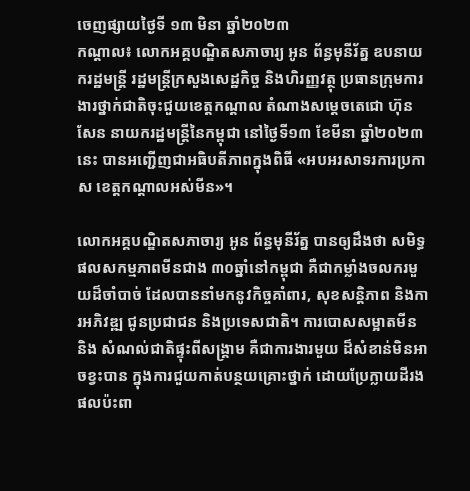ចេញផ្សាយថ្ងៃទី ១៣ មិនា ឆ្នាំ២០២៣
កណ្តាល៖ លោកអគ្គបណ្ឌិតសភាចារ្យ អូន ព័ន្ធមុនីរ័ត្ន ឧបនាយករដ្ឋមន្រ្តី រដ្ឋមន្រ្តីក្រសួងសេដ្ឋកិច្ច និងហិរញ្ញវត្ថុ ប្រធានក្រុមការងារថ្នាក់ជាតិចុះជួយខេត្តកណ្ដាល តំណាងសម្តេចតេជោ ហ៊ុន សែន នាយករដ្ឋមន្រ្តីនៃកម្ពុជា នៅថ្ងៃទី១៣ ខែមីនា ឆ្នាំ២០២៣នេះ បានអញ្ជើញជាអធិបតីភាពក្នុងពិធី «អបអរសាទរការប្រកាស ខេត្តកណ្តាលអស់មីន»។

លោកអគ្គបណ្ឌិតសភាចារ្យ អូន ព័ន្ធមុនីរ័ត្ន បានឲ្យដឹងថា សមិទ្ធផលសកម្មភាពមីនជាង ៣០ឆ្នាំនៅកម្ពុជា គឺជាកម្លាំងចលករមួយដ៏ចាំបាច់ ដែលបាននាំមកនូវកិច្ចគាំពារ, សុខសន្តិភាព និងការអភិវឌ្ឍ ជូនប្រជាជន និងប្រទេសជាតិ។ ការបោសសម្អាតមីន និង សំណល់ជាតិផ្ទុះពីសង្រ្គាម គឺជាការងារមួយ ដ៏សំខាន់មិនអាចខ្វះបាន ក្នុងការជួយកាត់បន្ថយគ្រោះថ្នាក់ ដោយប្រែក្លាយដីរងផលប៉ះពា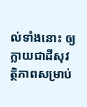ល់ទាំងនោះ ឲ្យក្លាយជាដីសុវត្ថិភាពសម្រាប់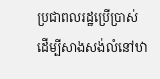ប្រជាពលរដ្ឋប្រើប្រាស់ ដើម្បីសាងសង់លំនៅឋា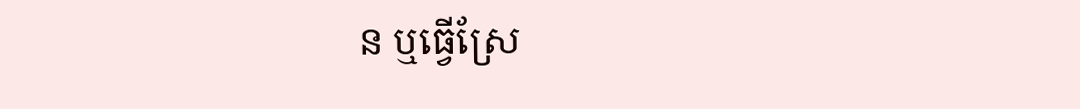ន ឬធ្វើស្រែ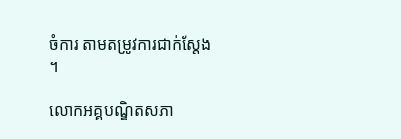ចំការ តាមតម្រូវការជាក់ស្តែង ។

លោកអគ្គបណ្ឌិតសភា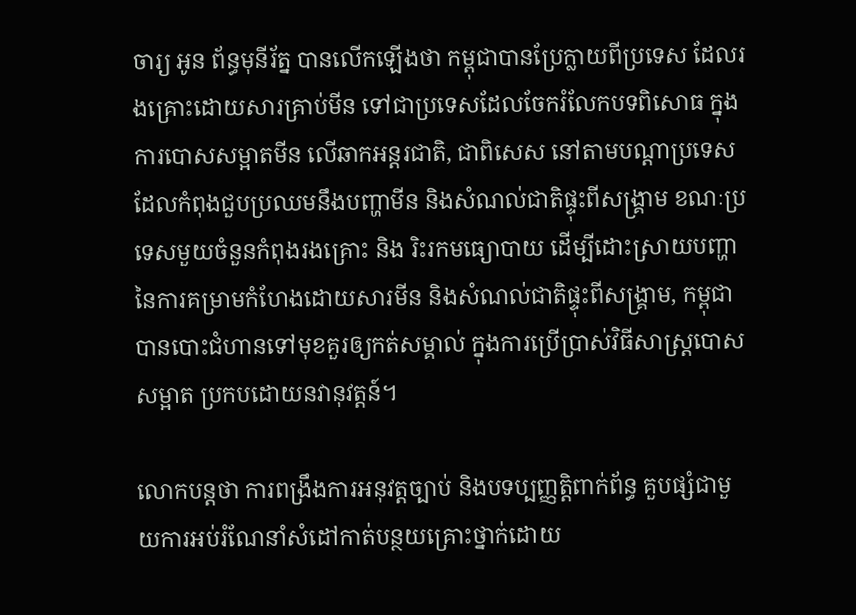ចារ្យ អូន ព័ន្ធមុនីរ័ត្ន បានលើកឡើងថា កម្ពុជាបានប្រែក្លាយពីប្រទេស ដែលរងគ្រោះដោយសារគ្រាប់មីន ទៅជាប្រទេសដែលចែករំលែកបទពិសោធ ក្នុងការបោសសម្អាតមីន លើឆាកអន្តរជាតិ, ជាពិសេស នៅតាមបណ្តាប្រទេសដែលកំពុងជួបប្រឈមនឹងបញ្ហាមីន និងសំណល់ជាតិផ្ទុះពីសង្រ្គាម ខណៈប្រទេសមួយចំនួនកំពុងរងគ្រោះ និង រិះរកមធ្យោបាយ ដើម្បីដោះស្រាយបញ្ហា នៃការគម្រាមកំហែងដោយសារមីន និងសំណល់ជាតិផ្ទុះពីសង្គ្រាម, កម្ពុជាបានបោះជំហានទៅមុខគួរឲ្យកត់សម្គាល់ ក្នុងការប្រើប្រាស់វិធីសាស្ត្របោសសម្អាត ប្រកបដោយនវានុវត្តន៍។

លោកបន្តថា ការពង្រឹងការអនុវត្តច្បាប់ និងបទប្បញ្ញត្តិពាក់ព័ន្ធ គួបផ្សំជាមួយការអប់រំណែនាំសំដៅកាត់បន្ថយគ្រោះថ្នាក់ដោយ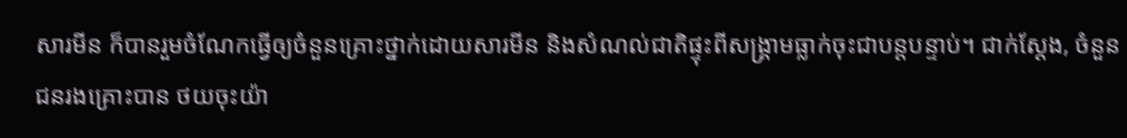សារមីន ក៏បានរួមចំណែកធ្វើឲ្យចំនួនគ្រោះថ្នាក់ដោយសារមីន និងសំណល់ជាតិផ្ទុះពីសង្គ្រាមធ្លាក់ចុះជាបន្តបន្ទាប់។ ជាក់ស្តែង, ចំនួនជនរងគ្រោះបាន ថយចុះយ៉ា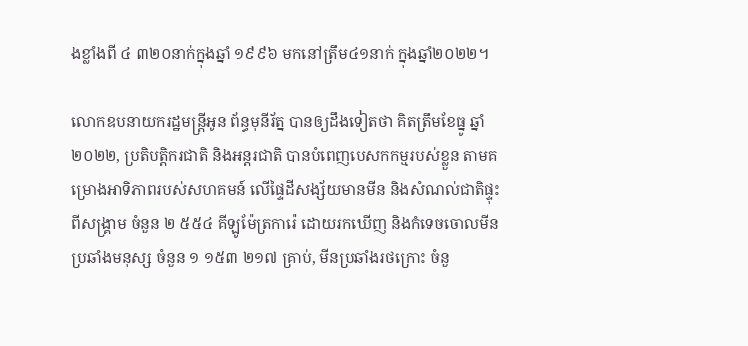ងខ្លាំងពី ៤ ៣២០នាក់ក្នុងឆ្នាំ ១៩៩៦ មកនៅត្រឹម៤១នាក់ ក្នុងឆ្នាំ២០២២។

លោកឧបនាយករដ្ឋមន្ត្រីអូន ព័ន្ធមុនីរ័ត្ន បានឲ្យដឹងទៀតថា គិតត្រឹមខែធ្នូ ឆ្នាំ២០២២, ប្រតិបតិ្តករជាតិ និងអន្តរជាតិ បានបំពេញបេសកកម្មរបស់ខ្លួន តាមគម្រោងអាទិភាពរបស់សហគមន៍ លើផ្ទៃដីសង្ស័យមានមីន និងសំណល់ជាតិផ្ទុះពីសង្រ្គាម ចំនួន ២ ៥៥៤ គីឡូម៉ែត្រការ៉េ ដោយរកឃើញ និងកំទេចចោលមីនប្រឆាំងមនុស្ស ចំនួន ១ ១៥៣ ២១៧ គ្រាប់, មីនប្រឆាំងរថក្រោះ ចំនួ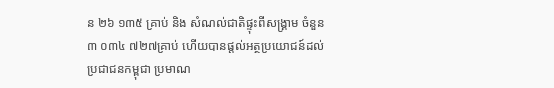ន ២៦ ១៣៥ គ្រាប់ និង សំណល់ជាតិផ្ទុះពីសង្គ្រាម ចំនួន ៣ ០៣៤ ៧២៧គ្រាប់ ហើយបានផ្តល់អត្ថប្រយោជន៍ដល់ប្រជាជនកម្ពុជា ប្រមាណ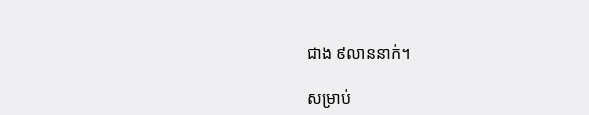ជាង ៩លាននាក់។

សម្រាប់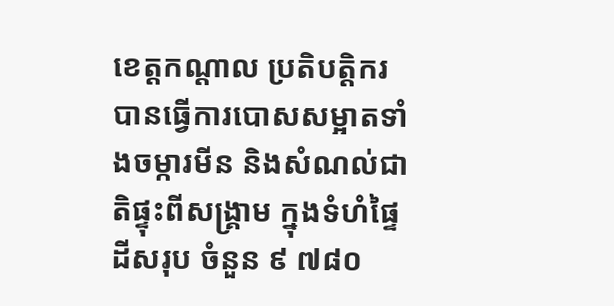ខេត្តកណ្តាល ប្រតិបត្តិករបានធ្វើការបោសសម្អាតទាំងចម្ការមីន និងសំណល់ជាតិផ្ទុះពីសង្រ្គាម ក្នុងទំហំផ្ទៃដីសរុប ចំនួន ៩ ៧៨០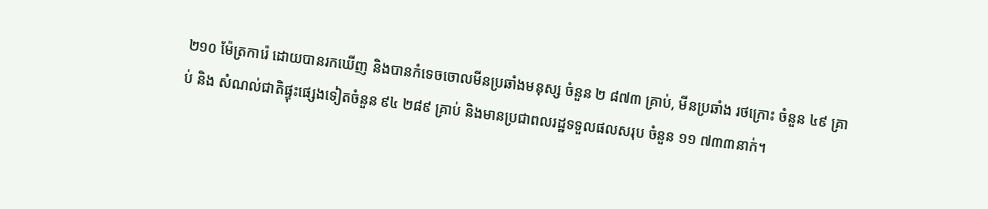២១០ ម៉ែត្រការ៉េ ដោយបានរកឃើញ និងបានកំទេចចោលមីនប្រឆាំងមនុស្ស ចំនួន ២ ៨៧៣ គ្រាប់, មីនប្រឆាំង រថក្រោះ ចំនួន ៤៩ គ្រាប់ និង សំណល់ជាតិផ្ទុះផ្សេងទៀតចំនួន ៩៤ ២៨៩ គ្រាប់ និងមានប្រជាពលរដ្ឋទទួលផលសរុប ចំនួន ១១ ៧៣៣នាក់។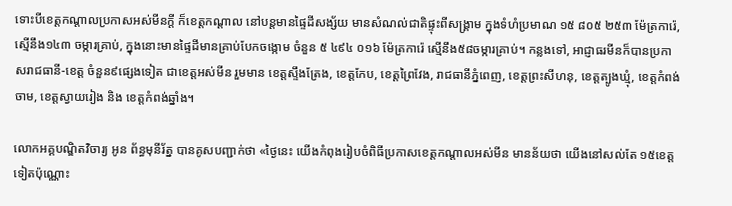ទោះបីខេត្តកណ្តាលប្រកាសអស់មីនក្តី ក៏ខេត្តកណ្តាល នៅបន្តមានផ្ទៃដីសង្ស័យ មានសំណល់ជាតិផ្ទុះពីសង្រ្គាម ក្នុងទំហំប្រមាណ ១៥ ៨០៥ ២៥៣ ម៉ែត្រការ៉េ, ស្មើនឹង១៤៣ ចម្ការគ្រាប់, ក្នុងនោះមានផ្ទៃដីមានគ្រាប់បែកចង្កោម ចំនួន ៥ ៤៩៤ ០១៦ ម៉ែត្រការ៉េ ស្មើនឹង៥៨ចម្ការគ្រាប់។ កន្លងទៅ, អាជ្ញាធរមីនក៏បានប្រកាសរាជធានី-ខេត្ត ចំនួន៩ផ្សេងទៀត ជាខេត្តអស់មីន រួមមាន ខេត្តស្ទឹងត្រែង, ខេត្តកែប, ខេត្តព្រៃវែង, រាជធានីភ្នំពេញ, ខេត្តព្រះសីហនុ, ខេត្តត្បូងឃ្មុំ, ខេត្តកំពង់ចាម, ខេត្តស្វាយរៀង និង ខេត្តកំពង់ឆ្នាំង។

លោកអគ្គបណ្ឌិតវិចារ្យ អូន ព័ន្ធមុនីរ័ត្ន បានគូសបញ្ជាក់ថា «ថ្ងៃនេះ យើងកំពុងរៀបចំពិធីប្រកាសខេត្តកណ្តាលអស់មីន មានន័យថា យើងនៅសល់តែ ១៥ខេត្តទៀតប៉ុណ្ណោះ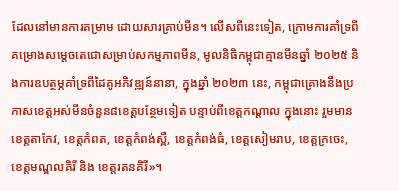ដែលនៅមានការគម្រាម ដោយសារគ្រាប់មីន។ លើសពីនេះទៀត, ក្រោមការគាំទ្រពី គម្រោងសម្តេចតេជោសម្រាប់សកម្មភាពមីន, មូលនិធិកម្ពុជាគ្មានមីនឆ្នាំ ២០២៥ និងការឧបត្ថម្ភគាំទ្រពីដៃគូអភិវឌ្ឍន៍នានា, ក្នុងឆ្នាំ ២០២៣ នេះ, កម្ពុជាគ្រោងនឹងប្រកាសខេត្តអស់មីនចំនួន៨ខេត្តបន្ថែមទៀត បន្ទាប់ពីខេត្តកណ្តាល ក្នុងនោះ រួមមាន ខេត្តតាកែវ, ខេត្តកំពត, ខេត្តកំពង់ស្ពឺ, ខេត្តកំពង់ធំ, ខេត្តសៀមរាប, ខេត្តក្រចេះ, ខេត្តមណ្ឌលគិរី និង ខេត្តរតនគិរី»។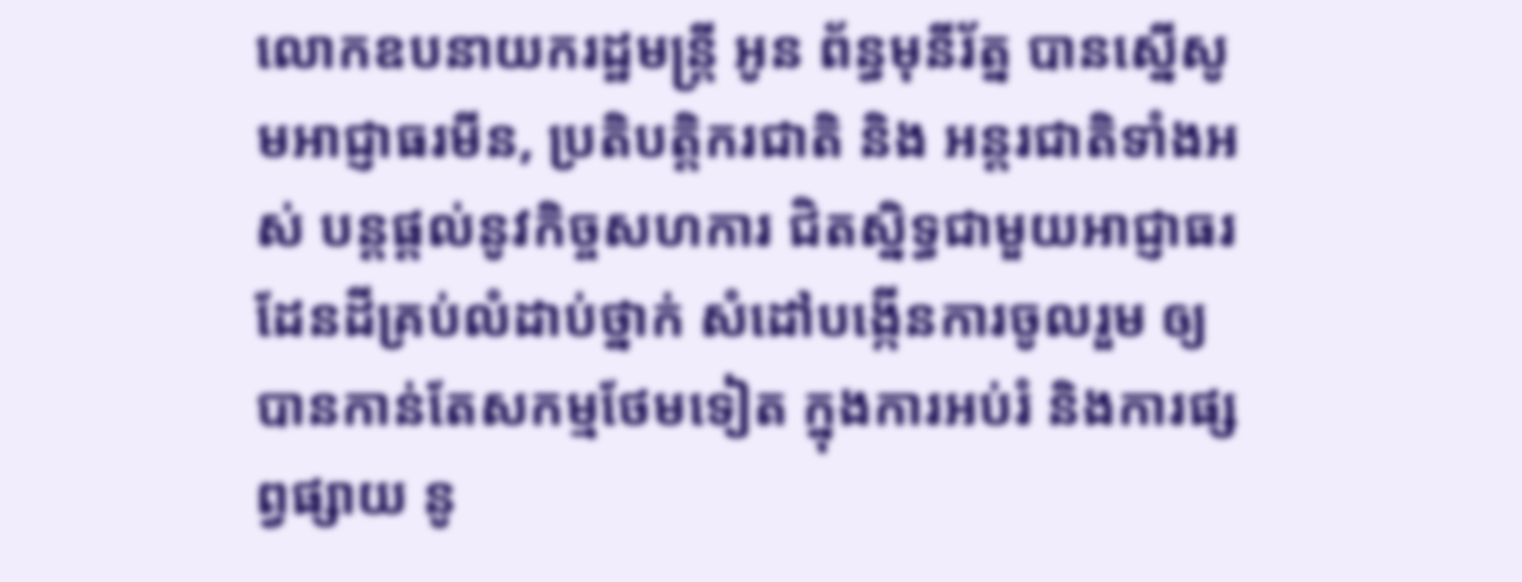លោកឧបនាយករដ្ឋមន្រ្តី អូន ព័ន្ធមុនីរ័ត្ន បានស្នើសូមអាជ្ញាធរមីន, ប្រតិបត្តិករជាតិ និង អន្តរជាតិទាំងអស់ បន្តផ្តល់នូវកិច្ចសហការ ជិតស្និទ្ធជាមួយអាជ្ញាធរដែនដីគ្រប់លំដាប់ថ្នាក់ សំដៅបង្កើនការចូលរួម ឲ្យបានកាន់តែសកម្មថែមទៀត ក្នុងការអប់រំ និងការផ្សព្វផ្សាយ នូ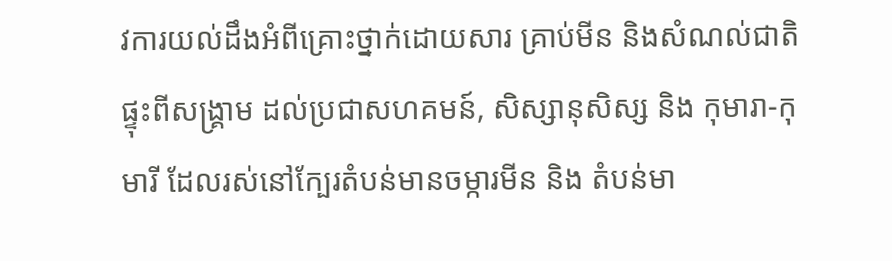វការយល់ដឹងអំពីគ្រោះថ្នាក់ដោយសារ គ្រាប់មីន និងសំណល់ជាតិផ្ទុះពីសង្គ្រាម ដល់ប្រជាសហគមន៍, សិស្សានុសិស្ស និង កុមារា-កុមារី ដែលរស់នៅក្បែរតំបន់មានចម្ការមីន និង តំបន់មា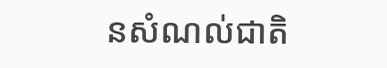នសំណល់ជាតិ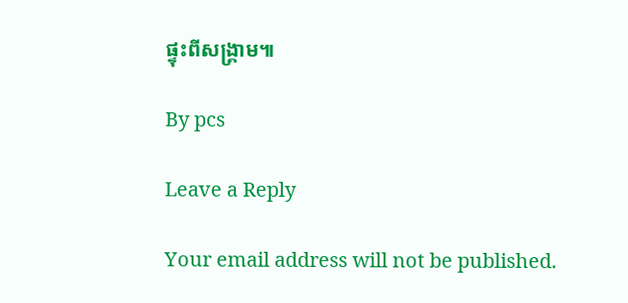ផ្ទុះពីសង្គ្រាម៕

By pcs

Leave a Reply

Your email address will not be published.